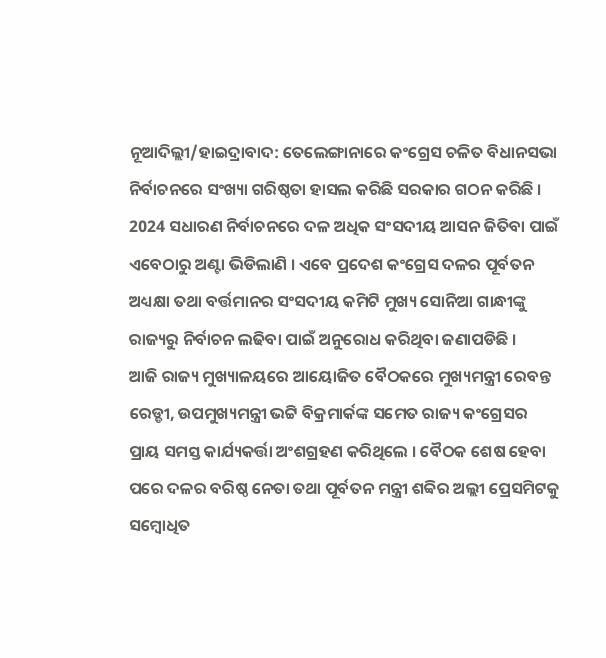ନୂଆଦିଲ୍ଲୀ/ହାଇଦ୍ରାବାଦ: ତେଲେଙ୍ଗାନାରେ କଂଗ୍ରେସ ଚଳିତ ବିଧାନସଭା ନିର୍ବାଚନରେ ସଂଖ୍ୟା ଗରିଷ୍ଠତା ହାସଲ କରିଛି ସରକାର ଗଠନ କରିଛି । 2024 ସଧାରଣ ନିର୍ବାଚନରେ ଦଳ ଅଧିକ ସଂସଦୀୟ ଆସନ ଜିତିବା ପାଇଁ ଏବେଠାରୁ ଅଣ୍ଟା ଭିଡିଲାଣି । ଏବେ ପ୍ରଦେଶ କଂଗ୍ରେସ ଦଳର ପୂର୍ବତନ ଅଧ୍ୟକ୍ଷା ତଥା ବର୍ତ୍ତମାନର ସଂସଦୀୟ କମିଟି ମୁଖ୍ୟ ସୋନିଆ ଗାନ୍ଧୀଙ୍କୁ ରାଜ୍ୟରୁ ନିର୍ବାଚନ ଲଢିବା ପାଇଁ ଅନୁରୋଧ କରିଥିବା ଜଣାପଡିଛି ।
ଆଜି ରାଜ୍ୟ ମୁଖ୍ୟାଳୟରେ ଆୟୋଜିତ ବୈଠକରେ ମୁଖ୍ୟମନ୍ତ୍ରୀ ରେବନ୍ତ ରେଡ୍ଡୀ, ଉପମୁଖ୍ୟମନ୍ତ୍ରୀ ଭଟ୍ଟି ବିକ୍ରମାର୍କଙ୍କ ସମେତ ରାଜ୍ୟ କଂଗ୍ରେସର ପ୍ରାୟ ସମସ୍ତ କାର୍ଯ୍ୟକର୍ତ୍ତା ଅଂଶଗ୍ରହଣ କରିଥିଲେ । ବୈଠକ ଶେଷ ହେବା ପରେ ଦଳର ବରିଷ୍ଠ ନେତା ତଥା ପୂର୍ବତନ ମନ୍ତ୍ରୀ ଶବ୍ବିର ଅଲ୍ଲୀ ପ୍ରେସମିଟକୁ ସମ୍ବୋଧିତ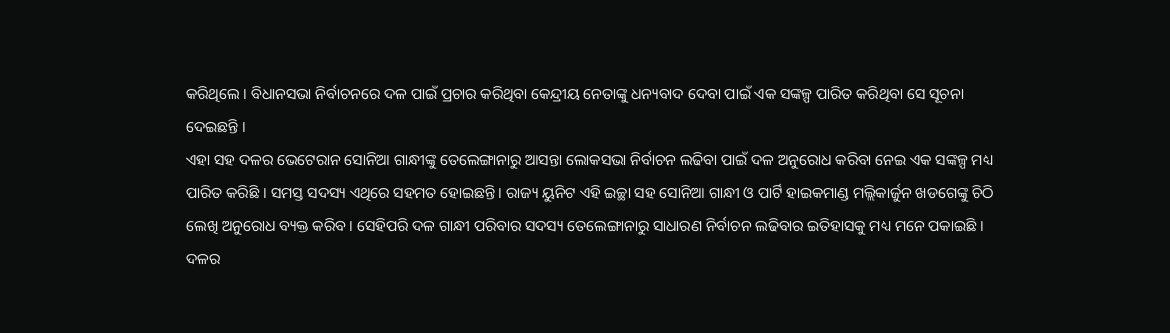କରିଥିଲେ । ବିଧାନସଭା ନିର୍ବାଚନରେ ଦଳ ପାଇଁ ପ୍ରଚାର କରିଥିବା କେନ୍ଦ୍ରୀୟ ନେତାଙ୍କୁ ଧନ୍ୟବାଦ ଦେବା ପାଇଁ ଏକ ସଙ୍କଳ୍ପ ପାରିତ କରିଥିବା ସେ ସୂଚନା ଦେଇଛନ୍ତି ।
ଏହା ସହ ଦଳର ଭେଟେରାନ ସୋନିଆ ଗାନ୍ଧୀଙ୍କୁ ତେଲେଙ୍ଗାନାରୁ ଆସନ୍ତା ଲୋକସଭା ନିର୍ବାଚନ ଲଢିବା ପାଇଁ ଦଳ ଅନୁରୋଧ କରିବା ନେଇ ଏକ ସଙ୍କଳ୍ପ ମଧ୍ୟ ପାରିତ କରିଛି । ସମସ୍ତ ସଦସ୍ୟ ଏଥିରେ ସହମତ ହୋଇଛନ୍ତି । ରାଜ୍ୟ ୟୁନିଟ ଏହି ଇଚ୍ଛା ସହ ସୋନିଆ ଗାନ୍ଧୀ ଓ ପାର୍ଟି ହାଇକମାଣ୍ଡ ମଲ୍ଲିକାର୍ଜୁନ ଖଡଗେଙ୍କୁ ଚିଠି ଲେଖି ଅନୁରୋଧ ବ୍ୟକ୍ତ କରିବ । ସେହିପରି ଦଳ ଗାନ୍ଧୀ ପରିବାର ସଦସ୍ୟ ତେଲେଙ୍ଗାନାରୁ ସାଧାରଣ ନିର୍ବାଚନ ଲଢିବାର ଇତିହାସକୁ ମଧ୍ୟ ମନେ ପକାଇଛି । ଦଳର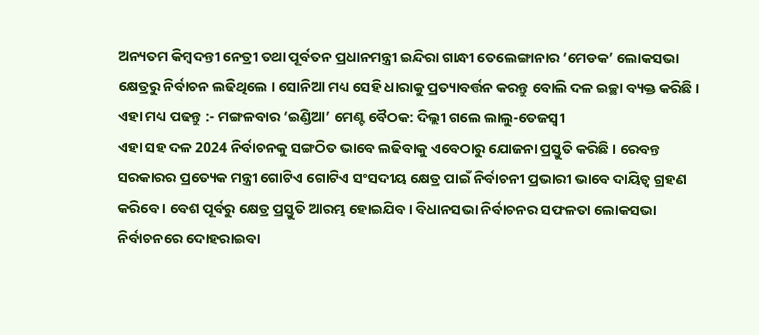ଅନ୍ୟତମ କିମ୍ବଦନ୍ତୀ ନେତ୍ରୀ ତଥା ପୂର୍ବତନ ପ୍ରଧାନମନ୍ତ୍ରୀ ଇନ୍ଦିରା ଗାନ୍ଧୀ ତେଲେଙ୍ଗାନାର ‘ମେଡକ’ ଲୋକସଭା କ୍ଷେତ୍ରରୁ ନିର୍ବାଚନ ଲଢିଥିଲେ । ସୋନିଆ ମଧ୍ୟ ସେହି ଧାରାକୁ ପ୍ରତ୍ୟାବର୍ତ୍ତନ କରନ୍ତୁ ବୋଲି ଦଳ ଇଚ୍ଛା ବ୍ୟକ୍ତ କରିଛି ।
ଏହା ମଧ୍ୟ ପଢନ୍ତୁ :- ମଙ୍ଗଳବାର ‘ଇଣ୍ଡିଆ’ ମେଣ୍ଟ ବୈଠକ: ଦିଲ୍ଲୀ ଗଲେ ଲାଲୁ-ତେଜସ୍ବୀ
ଏହା ସହ ଦଳ 2024 ନିର୍ବାଚନକୁ ସଙ୍ଗଠିତ ଭାବେ ଲଢିବାକୁ ଏବେଠାରୁ ଯୋଜନା ପ୍ରସ୍ତୁତି କରିଛି । ରେବନ୍ତ ସରକାରର ପ୍ରତ୍ୟେକ ମନ୍ତ୍ରୀ ଗୋଟିଏ ଗୋଟିଏ ସଂସଦୀୟ କ୍ଷେତ୍ର ପାଇଁ ନିର୍ବାଚନୀ ପ୍ରଭାରୀ ଭାବେ ଦାୟିତ୍ବ ଗ୍ରହଣ କରିବେ । ବେଶ ପୂର୍ବରୁ କ୍ଷେତ୍ର ପ୍ରସ୍ତୁତି ଆରମ୍ଭ ହୋଇଯିବ । ବିଧାନସଭା ନିର୍ବାଚନର ସଫଳତା ଲୋକସଭା ନିର୍ବାଚନରେ ଦୋହରାଇବା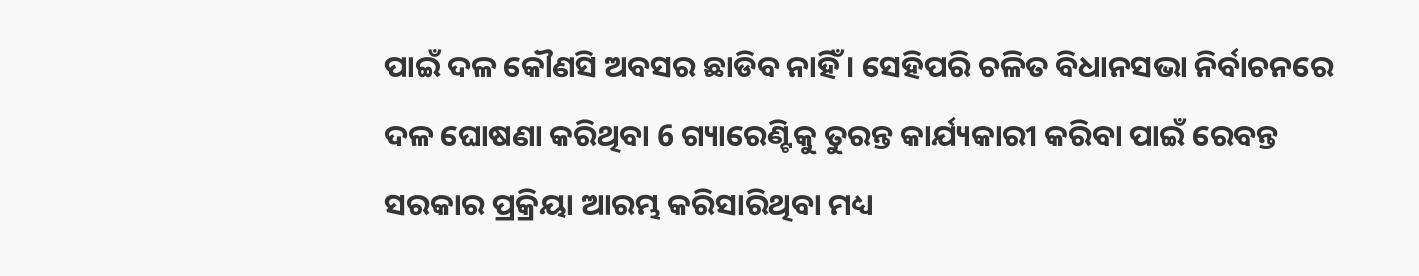ପାଇଁ ଦଳ କୌଣସି ଅବସର ଛାଡିବ ନାହିଁ । ସେହିପରି ଚଳିତ ବିଧାନସଭା ନିର୍ବାଚନରେ ଦଳ ଘୋଷଣା କରିଥିବା 6 ଗ୍ୟାରେଣ୍ଟିକୁ ତୁରନ୍ତ କାର୍ଯ୍ୟକାରୀ କରିବା ପାଇଁ ରେବନ୍ତ ସରକାର ପ୍ରକ୍ରିୟା ଆରମ୍ଭ କରିସାରିଥିବା ମଧ୍ୟ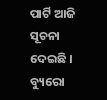ପାର୍ଟି ଆଜି ସୂଚନା ଦେଇଛି ।
ବ୍ୟୁରୋ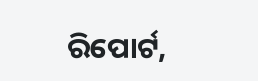ରିପୋର୍ଟ,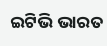ଇଟିଭି ଭାରତ